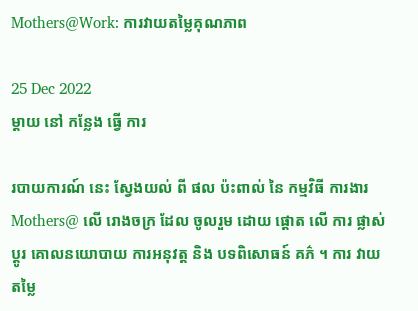Mothers@Work: ការវាយតម្លៃគុណភាព

25 Dec 2022
ម្តាយ នៅ កន្លែង ធ្វើ ការ

របាយការណ៍ នេះ ស្វែងយល់ ពី ផល ប៉ះពាល់ នៃ កម្មវិធី ការងារ Mothers@ លើ រោងចក្រ ដែល ចូលរួម ដោយ ផ្ដោត លើ ការ ផ្លាស់ប្តូរ គោលនយោបាយ ការអនុវត្ត និង បទពិសោធន៍ គភ៌ ។ ការ វាយ តម្លៃ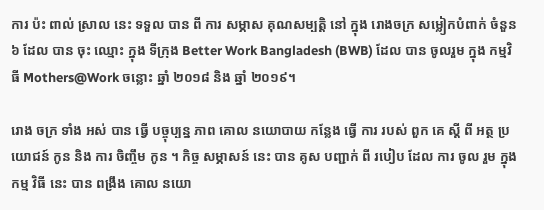ការ ប៉ះ ពាល់ ស្រាល នេះ ទទួល បាន ពី ការ សម្ភាស គុណសម្បត្តិ នៅ ក្នុង រោងចក្រ សម្លៀកបំពាក់ ចំនួន ៦ ដែល បាន ចុះ ឈ្មោះ ក្នុង ទីក្រុង Better Work Bangladesh (BWB) ដែល បាន ចូលរួម ក្នុង កម្មវិធី Mothers@Work ចន្លោះ ឆ្នាំ ២០១៨ និង ឆ្នាំ ២០១៩។

រោង ចក្រ ទាំង អស់ បាន ធ្វើ បច្ចុប្បន្ន ភាព គោល នយោបាយ កន្លែង ធ្វើ ការ របស់ ពួក គេ ស្តី ពី អត្ថ ប្រយោជន៍ កូន និង ការ ចិញ្ចឹម កូន ។ កិច្ច សម្ភាសន៍ នេះ បាន គូស បញ្ជាក់ ពី របៀប ដែល ការ ចូល រួម ក្នុង កម្ម វិធី នេះ បាន ពង្រឹង គោល នយោ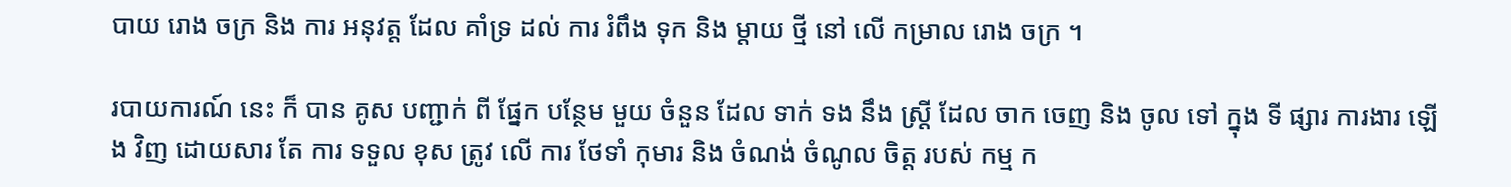បាយ រោង ចក្រ និង ការ អនុវត្ត ដែល គាំទ្រ ដល់ ការ រំពឹង ទុក និង ម្តាយ ថ្មី នៅ លើ កម្រាល រោង ចក្រ ។

របាយការណ៍ នេះ ក៏ បាន គូស បញ្ជាក់ ពី ផ្នែក បន្ថែម មួយ ចំនួន ដែល ទាក់ ទង នឹង ស្ត្រី ដែល ចាក ចេញ និង ចូល ទៅ ក្នុង ទី ផ្សារ ការងារ ឡើង វិញ ដោយសារ តែ ការ ទទួល ខុស ត្រូវ លើ ការ ថែទាំ កុមារ និង ចំណង់ ចំណូល ចិត្ត របស់ កម្ម ក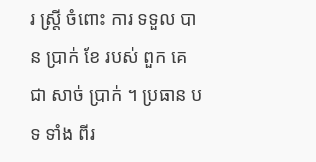រ ស្ត្រី ចំពោះ ការ ទទួល បាន ប្រាក់ ខែ របស់ ពួក គេ ជា សាច់ ប្រាក់ ។ ប្រធាន បទ ទាំង ពីរ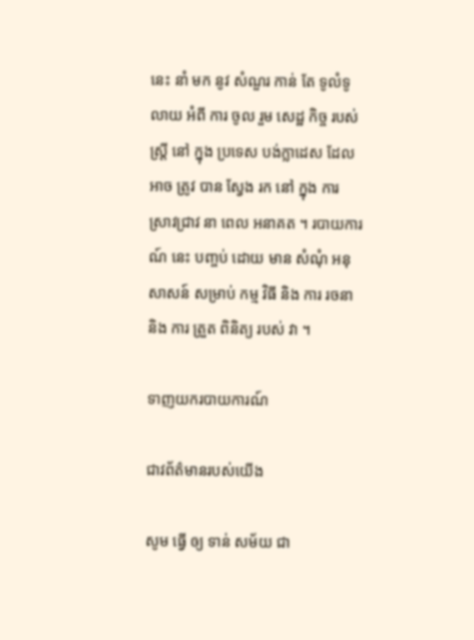នេះ នាំ មក នូវ សំណួរ កាន់ តែ ទូលំទូលាយ អំពី ការ ចូល រួម សេដ្ឋ កិច្ច របស់ ស្ត្រី នៅ ក្នុង ប្រទេស បង់ក្លាដេស ដែល អាច ត្រូវ បាន ស្វែង រក នៅ ក្នុង ការ ស្រាវជ្រាវ នា ពេល អនាគត ។ របាយការណ៍ នេះ បញ្ចប់ ដោយ មាន សំណុំ អនុសាសន៍ សម្រាប់ កម្ម វិធី និង ការ រចនា និង ការ ត្រួត ពិនិត្យ របស់ វា ។

ទាញយករបាយការណ៍

ជាវព័ត៌មានរបស់យើង

សូម ធ្វើ ឲ្យ ទាន់ សម័យ ជា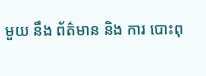មួយ នឹង ព័ត៌មាន និង ការ បោះពុ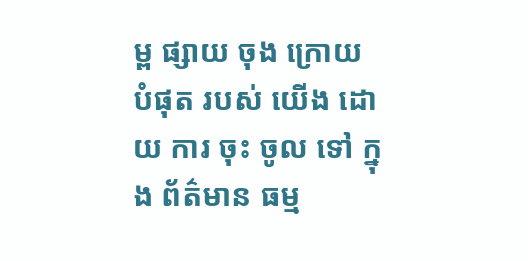ម្ព ផ្សាយ ចុង ក្រោយ បំផុត របស់ យើង ដោយ ការ ចុះ ចូល ទៅ ក្នុង ព័ត៌មាន ធម្ម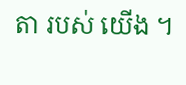តា របស់ យើង ។